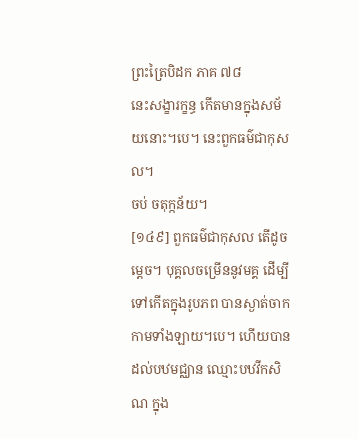ព្រះត្រៃបិដក ភាគ ៧៨
នេះសង្ខារក្ខន្ធ កើតមានក្នុងសម័យនោះ។បេ។ នេះពួកធម៌ជាកុសល។
ចប់ ចតុក្កន័យ។
[១៤៩] ពួកធម៌ជាកុសល តើដូចម្តេច។ បុគ្គលចម្រើននូវមគ្គ ដើម្បីទៅកើតក្នុងរូបភព បានស្ងាត់ចាកកាមទាំងឡាយ។បេ។ ហើយបានដល់បឋមជ្ឈាន ឈ្មោះបឋវីកសិណ ក្នុង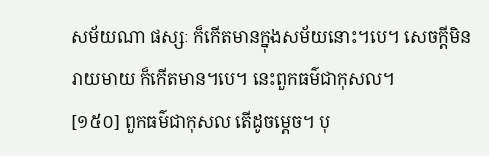សម័យណា ផស្សៈ ក៏កើតមានក្នុងសម័យនោះ។បេ។ សេចក្តីមិនរាយមាយ ក៏កើតមាន។បេ។ នេះពួកធម៌ជាកុសល។
[១៥០] ពួកធម៌ជាកុសល តើដូចម្តេច។ បុ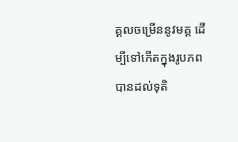គ្គលចម្រើននូវមគ្គ ដើម្បីទៅកើតក្នុងរូបភព បានដល់ទុតិ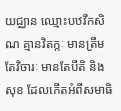យជ្ឈាន ឈ្មោះបឋវីកសិណ គ្មានវិតក្កៈ មានត្រឹមតែវិចារៈ មានតែបីតិ និងសុខ ដែលកើតអំពីសមាធិ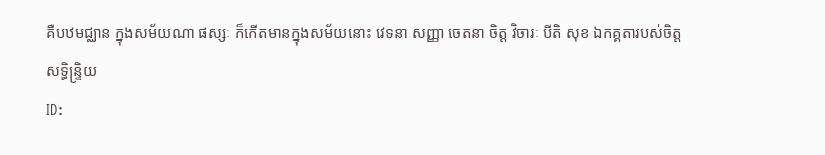គឺបឋមជ្ឈាន ក្នុងសម័យណា ផស្សៈ ក៏កើតមានក្នុងសម័យនោះ វេទនា សញ្ញា ចេតនា ចិត្ត វិចារៈ បីតិ សុខ ឯកគ្គតារបស់ចិត្ត សទ្ធិន្ទ្រិយ
ID: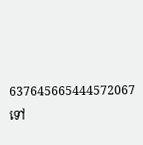637645665444572067
ទៅ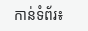កាន់ទំព័រ៖